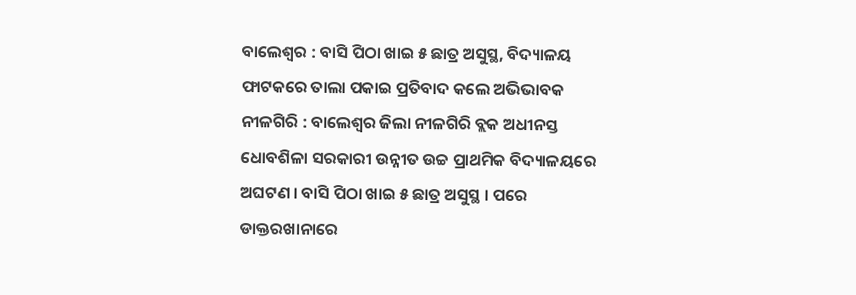ବାଲେଶ୍ୱର : ବାସି ପିଠା ଖାଇ ୫ ଛାତ୍ର ଅସୁସ୍ଥ, ବିଦ୍ୟାଳୟ ଫାଟକରେ ତାଲା ପକାଇ ପ୍ରତିବାଦ କଲେ ଅଭିଭାବକ
ନୀଳଗିରି : ବାଲେଶ୍ୱର ଜିଲା ନୀଳଗିରି ବ୍ଲକ ଅଧୀନସ୍ତ ଧୋବଶିଳା ସରକାରୀ ଉନ୍ନୀତ ଉଚ୍ଚ ପ୍ରାଥମିକ ବିଦ୍ୟାଳୟରେ ଅଘଟଣ । ବାସି ପିଠା ଖାଇ ୫ ଛାତ୍ର ଅସୁସ୍ଥ । ପରେ ଡାକ୍ତରଖାନାରେ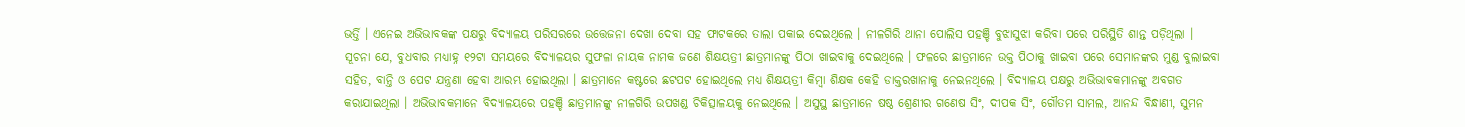ଭର୍ତ୍ତି । ଏନେଇ ଅଭିଭାବକଙ୍କ ପକ୍ଷରୁ ବିଦ୍ୟାଳୟ ପରିସରରେ ଉତ୍ତେଜନା ଦେଖା ଦେବା ସହ ଫାଟକରେ ତାଲା ପକାଇ ଦେଇଥିଲେ । ନୀଳଗିରି ଥାନା ପୋଲିସ ପହଞ୍ଚି ବୁଝାସୁଝା କରିବା ପରେ ପରିସ୍ଥିତି ଶାନ୍ତ ପଡ଼ିଥିଲା ।
ସୂଚନା ଯେ, ବୁଧବାର ମଧ୍ୟାହ୍ନ ୧୨ଟା ସମୟରେ ବିଦ୍ୟାଳୟର ସୁଫଳା ନାୟକ ନାମକ ଜଣେ ଶିକ୍ଷୟତ୍ରୀ ଛାତ୍ରମାନଙ୍କୁ ପିଠା ଖାଇବାକୁ ଦେଇଥିଲେ । ଫଳରେ ଛାତ୍ରମାନେ ଉକ୍ତ ପିଠାକୁ ଖାଇବା ପରେ ସେମାନଙ୍କର ମୁଣ୍ଡ ବୁଲାଇବା ସହିତ, ବାନ୍ତି ଓ ପେଟ ଯନ୍ତ୍ରଣା ହେବା ଆରମ୍ଭ ହୋଇଥିଲା । ଛାତ୍ରମାନେ କଷ୍ଟରେ ଛଟପଟ ହୋଇଥିଲେ ମଧ୍ୟ ଶିକ୍ଷୟତ୍ରୀ କିମ୍ବା ଶିକ୍ଷକ କେହି ଡାକ୍ତରଖାନାକୁ ନେଇନଥିଲେ । ବିଦ୍ୟାଳୟ ପକ୍ଷରୁ ଅଭିଭାବକମାନଙ୍କୁ ଅବଗତ କରାଯାଇଥିଲା । ଅଭିଭାବକମାନେ ବିଦ୍ୟାଳୟରେ ପହଞ୍ଚି ଛାତ୍ରମାନଙ୍କୁ ନୀଳଗିରି ଉପଖଣ୍ଡ ଚିକିତ୍ସାଳୟକୁ ନେଇଥିଲେ । ଅସୁସ୍ଥ ଛାତ୍ରମାନେ ଷଷ୍ଠ ଶ୍ରେଣୀର ଗଣେଷ ସିଂ, ଦୀପକ ସିଂ, ଗୌତମ ସାମଲ, ଆନନ୍ଦ ବିନ୍ଧାଣୀ, ସୁମନ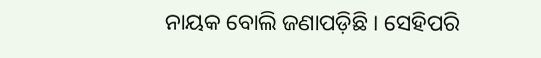ନାୟକ ବୋଲି ଜଣାପଡ଼ିଛି । ସେହିପରି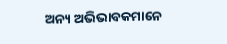ଅନ୍ୟ ଅଭିଭାବକମାନେ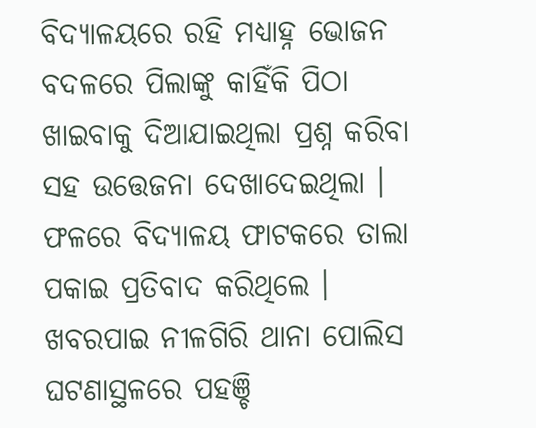ବିଦ୍ୟାଳୟରେ ରହି ମଧ୍ୟାହ୍ନ ଭୋଜନ ବଦଳରେ ପିଲାଙ୍କୁ କାହିଁକି ପିଠା ଖାଇବାକୁ ଦିଆଯାଇଥିଲା ପ୍ରଶ୍ନ କରିବା ସହ ଉତ୍ତେଜନା ଦେଖାଦେଇଥିଲା । ଫଳରେ ବିଦ୍ୟାଳୟ ଫାଟକରେ ତାଲା ପକାଇ ପ୍ରତିବାଦ କରିଥିଲେ । ଖବରପାଇ ନୀଳଗିରି ଥାନା ପୋଲିସ ଘଟଣାସ୍ଥଳରେ ପହଞ୍ଚି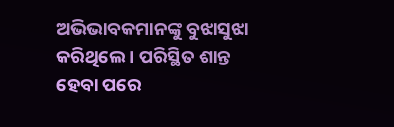ଅଭିଭାବକମାନଙ୍କୁ ବୁଝାସୁଝା କରିଥିଲେ । ପରିସ୍ଥିତ ଶାନ୍ତ ହେବା ପରେ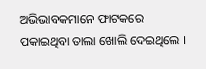ଅଭିଭାବକମାନେ ଫାଟକରେ ପକାଇଥିବା ତାଲା ଖୋଲି ଦେଇଥିଲେ ।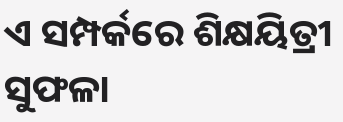ଏ ସମ୍ପର୍କରେ ଶିକ୍ଷୟିତ୍ରୀ ସୁଫଳା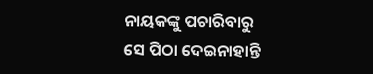ନାୟକଙ୍କୁ ପଚାରିବାରୁ ସେ ପିଠା ଦେଇନାହାନ୍ତି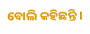ବୋଲି କହିଛନ୍ତି ।